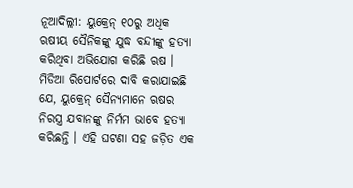ନୂଆଦିଲ୍ଲୀ: ୟୁକ୍ରେନ୍ ୧୦ରୁ ଅଧିକ ଋଷୀୟ ସୈନିକଙ୍କୁ ଯୁଦ୍ଧ ବନ୍ଦୀଙ୍କୁ ହତ୍ୟା କରିଥିବା ଅଭିଯୋଗ କରିଛି ଋଷ । ମିଡିଆ ରିପୋର୍ଟରେ ଦାବି କରାଯାଇଛି ଯେ, ୟୁକ୍ରେନ୍ ସୈନ୍ୟମାନେ ଋଷର ନିରସ୍ତ୍ର ଯବାନଙ୍କୁ ନିର୍ମମ ଭାବେ ହତ୍ୟା କରିଛନ୍ତି । ଏହି ଘଟଣା ସହ ଜଡ଼ିତ ଏକ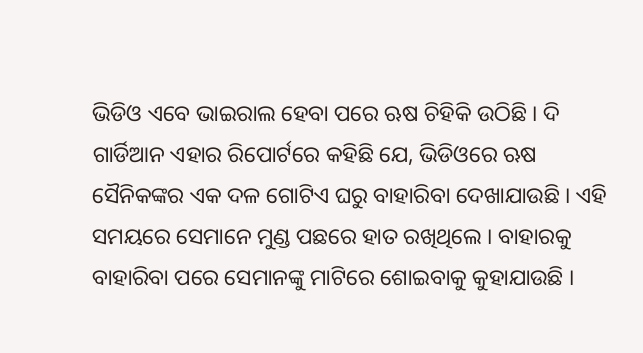ଭିଡିଓ ଏବେ ଭାଇରାଲ ହେବା ପରେ ଋଷ ଚିହିକି ଉଠିଛି । ଦି ଗାର୍ଡିଆନ ଏହାର ରିପୋର୍ଟରେ କହିଛି ଯେ, ଭିଡିଓରେ ଋଷ ସୈନିକଙ୍କର ଏକ ଦଳ ଗୋଟିଏ ଘରୁ ବାହାରିବା ଦେଖାଯାଉଛି । ଏହି ସମୟରେ ସେମାନେ ମୁଣ୍ଡ ପଛରେ ହାତ ରଖିଥିଲେ । ବାହାରକୁ ବାହାରିବା ପରେ ସେମାନଙ୍କୁ ମାଟିରେ ଶୋଇବାକୁ କୁହାଯାଉଛି ।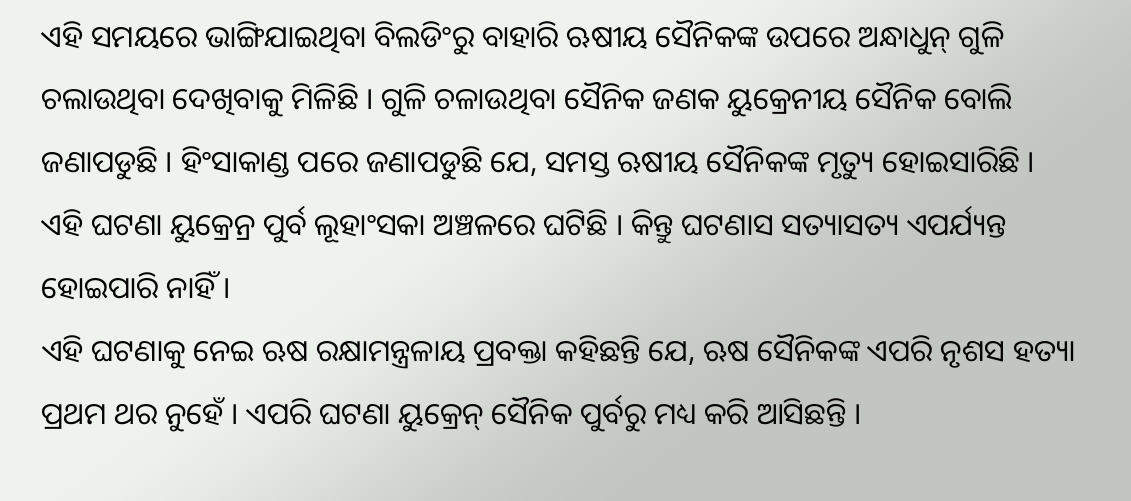ଏହି ସମୟରେ ଭାଙ୍ଗିଯାଇଥିବା ବିଲଡିଂରୁ ବାହାରି ଋଷୀୟ ସୈନିକଙ୍କ ଉପରେ ଅନ୍ଧାଧୁନ୍ ଗୁଳି ଚଲାଉଥିବା ଦେଖିବାକୁ ମିଳିଛି । ଗୁଳି ଚଳାଉଥିବା ସୈନିକ ଜଣକ ୟୁକ୍ରେନୀୟ ସୈନିକ ବୋଲି ଜଣାପଡୁଛି । ହିଂସାକାଣ୍ଡ ପରେ ଜଣାପଡୁଛି ଯେ, ସମସ୍ତ ଋଷୀୟ ସୈନିକଙ୍କ ମୃତ୍ୟୁ ହୋଇସାରିଛି । ଏହି ଘଟଣା ୟୁକ୍ରେନ୍ର ପୁର୍ବ ଲୂହାଂସକା ଅଞ୍ଚଳରେ ଘଟିଛି । କିନ୍ତୁ ଘଟଣାସ ସତ୍ୟାସତ୍ୟ ଏପର୍ଯ୍ୟନ୍ତ ହୋଇପାରି ନାହିଁ ।
ଏହି ଘଟଣାକୁ ନେଇ ଋଷ ରକ୍ଷାମନ୍ତ୍ରଳାୟ ପ୍ରବକ୍ତା କହିଛନ୍ତି ଯେ, ଋଷ ସୈନିକଙ୍କ ଏପରି ନୃଶସ ହତ୍ୟା ପ୍ରଥମ ଥର ନୁହେଁ । ଏପରି ଘଟଣା ୟୁକ୍ରେନ୍ ସୈନିକ ପୁର୍ବରୁ ମଧ୍ୟ କରି ଆସିଛନ୍ତି ।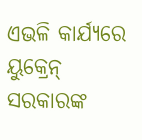ଏଭଳି କାର୍ଯ୍ୟରେ ୟୁକ୍ରେନ୍ ସରକାରଙ୍କ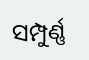ସମ୍ପୁର୍ଣ୍ଣ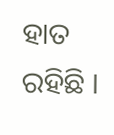ହାତ ରହିଛି ।